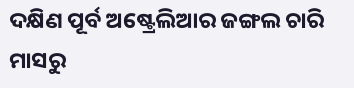ଦକ୍ଷିଣ ପୂର୍ବ ଅଷ୍ଟ୍ରେଲିଆର ଜଙ୍ଗଲ ଚାରି ମାସରୁ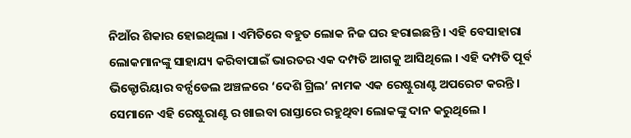ନିଆଁର ଶିକାର ହୋଇଥିଲା । ଏମିତିରେ ବହୁତ ଲୋକ ନିଜ ଘର ହରାଇଛନ୍ତି । ଏହି ବେସାହାରା ଲୋକମାନଙ୍କୁ ସାହାଯ୍ୟ କରିବାପାଇଁ ଭାରତର ଏକ ଦମ୍ପତି ଆଗକୁ ଆସିଥିଲେ । ଏହି ଦମ୍ପତି ପୂର୍ବ ଭିକ୍ଟୋରିୟାର ବର୍ନ୍ସଡେଲ ଅଞ୍ଚଳରେ ‘ଦେଶି ଗ୍ରିଲ’ ନାମକ ଏକ ରେଷ୍ଟୁରାଣ୍ଟ ଅପରେଟ କରନ୍ତି । ସେମାନେ ଏହି ରେଷ୍ଟୁରାଣ୍ଟ ର ଖାଇବା ରାସ୍ତାରେ ରହୁଥିବା ଲୋକଙ୍କୁ ଦାନ କରୁଥିଲେ ।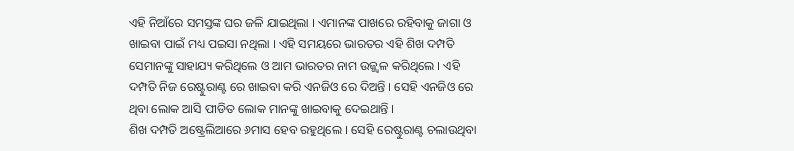ଏହି ନିଆଁରେ ସମସ୍ତଙ୍କ ଘର ଜଳି ଯାଇଥିଲା । ଏମାନଙ୍କ ପାଖରେ ରହିବାକୁ ଜାଗା ଓ ଖାଇବା ପାଇଁ ମଧ୍ୟ ପଇସା ନଥିଲା । ଏହି ସମୟରେ ଭାରତର ଏହି ଶିଖ ଦମ୍ପତି ସେମାନଙ୍କୁ ସାହାଯ୍ୟ କରିଥିଲେ ଓ ଆମ ଭାରତର ନାମ ଉଜ୍ଜ୍ଵଳ କରିଥିଲେ । ଏହି ଦମ୍ପତି ନିଜ ରେଷ୍ଟୁରାଣ୍ଟ ରେ ଖାଇବା କରି ଏନଜିଓ ରେ ଦିଅନ୍ତି । ସେହି ଏନଜିଓ ରେ ଥିବା ଲୋକ ଆସି ପୀଡିତ ଲୋକ ମାନଙ୍କୁ ଖାଇବାକୁ ଦେଇଥାନ୍ତି ।
ଶିଖ ଦମ୍ପତି ଅଷ୍ଟ୍ରେଲିଆରେ ୬ମାସ ହେବ ରହୁଥିଲେ । ସେହି ରେଷ୍ଟୁରାଣ୍ଟ ଚଲାଉଥିବା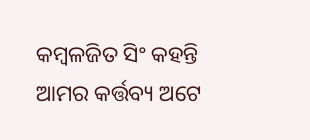କମ୍ବଳଜିତ ସିଂ କହନ୍ତି ଆମର କର୍ତ୍ତବ୍ୟ ଅଟେ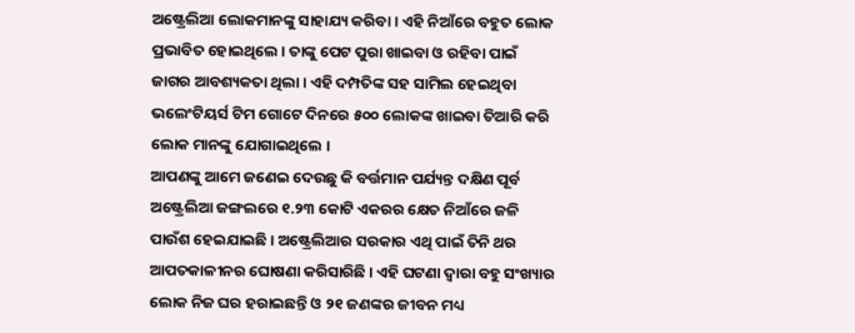ଅଷ୍ଟ୍ରେଲିଆ ଲୋକମାନଙ୍କୁ ସାହାଯ୍ୟ କରିବା । ଏହି ନିଆଁରେ ବହୁତ ଲୋକ ପ୍ରଭାବିତ ହୋଇଥିଲେ । ତାଙ୍କୁ ପେଟ ପୁରା ଖାଇବା ଓ ରହିବା ପାଇଁ ଜାଗର ଆବଶ୍ୟକତା ଥିଲା । ଏହି ଦମ୍ପତିଙ୍କ ସହ ସାମିଲ ହେଇଥିବା ଭଲେଂଟିୟର୍ସ ଟିମ ଗୋଟେ ଦିନରେ ୫୦୦ ଲୋକଙ୍କ ଖାଇବା ତିଆରି କରି ଲୋକ ମାନଙ୍କୁ ଯୋଗାଇଥିଲେ ।
ଆପଣଙ୍କୁ ଆମେ ଜଣେଇ ଦେଉଛୁ କି ବର୍ତ୍ତମାନ ପର୍ଯ୍ୟନ୍ତ ଦକ୍ଷିଣ ପୂର୍ବ ଅଷ୍ଟ୍ରେଲିଆ ଜଙ୍ଗଲରେ ୧.୨୩ କୋଟି ଏକରର କ୍ଷେତ ନିଆଁରେ ଜଳି ପାଉଁଶ ହେଇଯାଇଛି । ଅଷ୍ଟ୍ରେଲିଆର ସରକାର ଏଥି ପାଇଁ ତିନି ଥର ଆପତକାଳୀନର ଘୋଷଣା କରିସାରିଛି । ଏହି ଘଟଣା ଦ୍ଵାରା ବହୁ ସଂଖ୍ୟାର ଲୋକ ନିଜ ଘର ହରାଇଛନ୍ତି ଓ ୨୧ ଜଣଙ୍କର ଜୀବନ ମଧ୍ୟ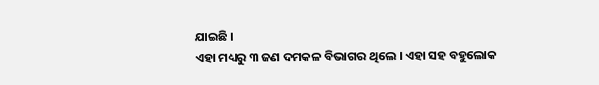ଯାଇଛି ।
ଏହା ମଧ୍ୟରୁ ୩ ଜଣ ଦମକଳ ବିଭାଗର ଥିଲେ । ଏହା ସହ ବହୁଲୋକ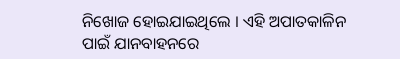ନିଖୋଜ ହୋଇଯାଇଥିଲେ । ଏହି ଅପାତକାଳିନ ପାଇଁ ଯାନବାହନରେ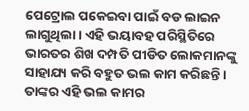ପେଟ୍ରୋଲ ପକେଇବା ପାଇଁ ବଡ ଲାଇନ ଲାଗୁଥିଲା । ଏହି ଭୟାବହ ପରିସ୍ଥିତିରେ ଭାରତର ଶିଖ ଦମ୍ପତି ପୀଡିତ ଲୋକମାନଙ୍କୁ ସାହାଯ୍ୟ କରି ବହୁତ ଭଲ କାମ କରିଛନ୍ତି । ତାଙ୍କର ଏହି ଭଲ କାମର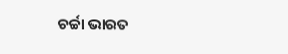ଚର୍ଚ୍ଚା ଭାରତ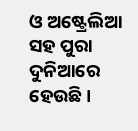ଓ ଅଷ୍ଟ୍ରେଲିଆ ସହ ପୁରା ଦୁନିଆରେ ହେଉଛି ।